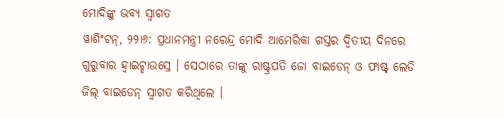ମୋଦିଙ୍କୁ ଭବ୍ୟ ସ୍ୱାଗତ
ୱାଶିଂଟନ୍, ୨୨ା୬: ପ୍ରଧାନମନ୍ତ୍ରୀ ନରେନ୍ଦ୍ର ମୋଦି ଆମେରିକା ଗସ୍ତର ଦ୍ୱିତୀୟ ଦିନରେ ଗୁରୁବାର ହ୍ୱାଇଟ୍ହାଉସ୍ରେ । ସେଠାରେ ତାଙ୍କୁ ରାଷ୍ଟ୍ରପତି ଜୋ ବାଇଡେନ୍ ଓ ଫାଷ୍ଟ୍ ଲେଡି ଜିଲ୍ ବାଇଡେନ୍ ସ୍ୱାଗତ କରିଥିଲେ ।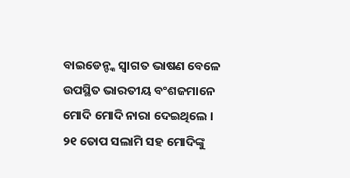ବାଇଡେନ୍ଙ୍କ ସ୍ୱାଗତ ଭାଷଣ ବେଳେ ଉପସ୍ଥିତ ଭାରତୀୟ ବଂଶଜମାନେ ମୋଦି ମୋଦି ନାରା ଦେଇଥିଲେ । ୨୧ ତୋପ ସଲାମି ସହ ମୋଦିଙ୍କୁ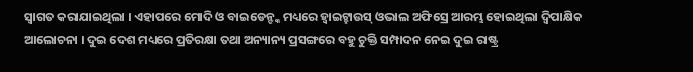ସ୍ୱାଗତ କରାଯାଇଥିଲା । ଏହାପରେ ମୋଦି ଓ ବାଇଡେନ୍ଙ୍କ ମଧ୍ୟରେ ହ୍ୱାଇଟ୍ହାଉସ୍ ଓଭାଲ ଅଫିସ୍ରେ ଆରମ୍ଭ ହୋଇଥିଲା ଦ୍ୱିପାକ୍ଷିକ ଆଲୋଚନା । ଦୁଇ ଦେଶ ମଧ୍ୟରେ ପ୍ରତିରକ୍ଷା ତଥା ଅନ୍ୟାନ୍ୟ ପ୍ରସଙ୍ଗରେ ବହୁ ଚୁକ୍ତି ସମ୍ପାଦନ ନେଇ ଦୁଇ ରାଷ୍ଟ୍ର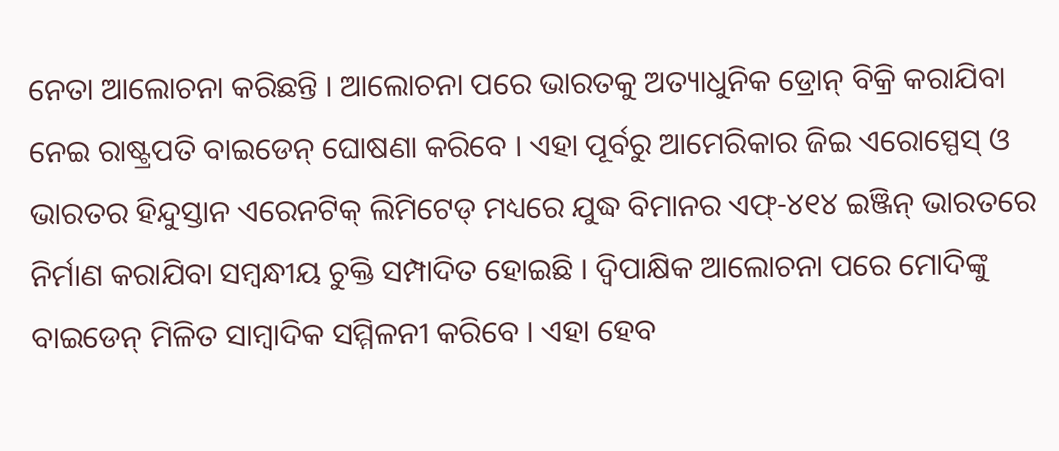ନେତା ଆଲୋଚନା କରିଛନ୍ତି । ଆଲୋଚନା ପରେ ଭାରତକୁ ଅତ୍ୟାଧୁନିକ ଡ୍ରୋନ୍ ବିକ୍ରି କରାଯିବା ନେଇ ରାଷ୍ଟ୍ରପତି ବାଇଡେନ୍ ଘୋଷଣା କରିବେ । ଏହା ପୂର୍ବରୁ ଆମେରିକାର ଜିଇ ଏରୋସ୍ପେସ୍ ଓ ଭାରତର ହିନ୍ଦୁସ୍ତାନ ଏରେନଟିକ୍ ଲିମିଟେଡ୍ ମଧ୍ୟରେ ଯୁଦ୍ଧ ବିମାନର ଏଫ୍-୪୧୪ ଇଞ୍ଜିନ୍ ଭାରତରେ ନିର୍ମାଣ କରାଯିବା ସମ୍ବନ୍ଧୀୟ ଚୁକ୍ତି ସମ୍ପାଦିତ ହୋଇଛି । ଦ୍ୱିପାକ୍ଷିକ ଆଲୋଚନା ପରେ ମୋଦିଙ୍କୁ ବାଇଡେନ୍ ମିଳିତ ସାମ୍ବାଦିକ ସମ୍ମିଳନୀ କରିବେ । ଏହା ହେବ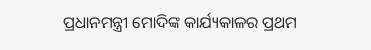ପ୍ରଧାନମନ୍ତ୍ରୀ ମୋଦିଙ୍କ କାର୍ଯ୍ୟକାଳର ପ୍ରଥମ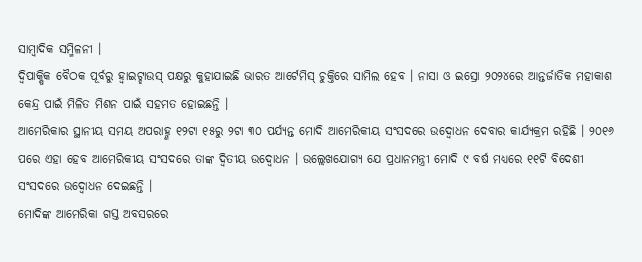ସାମ୍ବାଦିକ ସମ୍ମିଳନୀ ।
ଦ୍ୱିପାକ୍ଷିକ ବୈଠକ ପୂର୍ବରୁ ହ୍ୱାଇଟ୍ହାଉସ୍ ପକ୍ଷରୁ କୁହାଯାଇଛି ଭାରତ ଆର୍ଟେମିସ୍ ଚୁକ୍ତିରେ ସାମିଲ ହେବ । ନାସା ଓ ଇସ୍ରୋ ୨୦୨୪ରେ ଆନ୍ତର୍ଜାତିକ ମହାକାଶ କେନ୍ଦ୍ର ପାଇଁ ମିଳିତ ମିଶନ ପାଇଁ ସହମତ ହୋଇଛନ୍ତି ।
ଆମେରିକାର ସ୍ଥାନୀୟ ସମୟ ଅପରାହ୍ଣ ୧୨ଟା ୧୫ରୁ ୨ଟା ୩୦ ପର୍ଯ୍ୟନ୍ତ ମୋଦି ଆମେରିକୀୟ ସଂସଦରେ ଉଦ୍ବୋଧନ ଦେବାର କାର୍ଯ୍ୟକ୍ରମ ରହିଛି । ୨୦୧୬ ପରେ ଏହା ହେବ ଆମେରିକୀୟ ସଂସଦରେ ତାଙ୍କ ଦ୍ୱିତୀୟ ଉଦ୍ବୋଧନ । ଉଲ୍ଲେଖଯୋଗ୍ୟ ଯେ ପ୍ରଧାନମନ୍ତ୍ରୀ ମୋଦି ୯ ବର୍ଷ ମଧ୍ୟରେ ୧୧ଟି ବିଦେଶୀ ସଂସଦରେ ଉଦ୍ବୋଧନ ଦେଇଛନ୍ତି ।
ମୋଦିଙ୍କ ଆମେରିକା ଗସ୍ତ ଅବସରରେ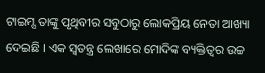ଟାଇମ୍ସ ତାଙ୍କୁ ପୃଥିବୀର ସବୁଠାରୁ ଲୋକପ୍ରିୟ ନେତା ଆଖ୍ୟା ଦେଇଛି । ଏକ ସ୍ୱତନ୍ତ୍ର ଲେଖାରେ ମୋଦିଙ୍କ ବ୍ୟକ୍ତିତ୍ୱର ଉଚ୍ଚ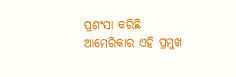ପ୍ରଶଂସା କରିଛି ଆମେରିକାର ଏହି ପ୍ରମୁଖ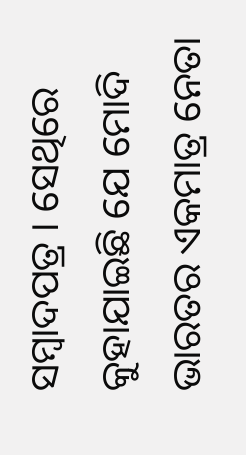ସମ୍ବାଦପତ୍ର । ସେଥିରେ କୁହାଯାଇଛି ଯେ ମୋଦି ଭାରତର ଏକମାତ୍ର ନେତା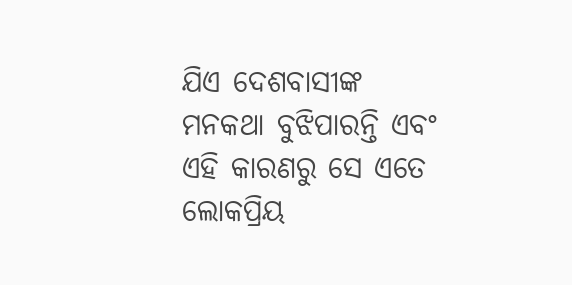ଯିଏ ଦେଶବାସୀଙ୍କ ମନକଥା ବୁଝିପାରନ୍ତି ଏବଂ ଏହି କାରଣରୁ ସେ ଏତେ ଲୋକପ୍ରିୟ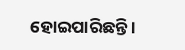ହୋଇପାରିଛନ୍ତି ।